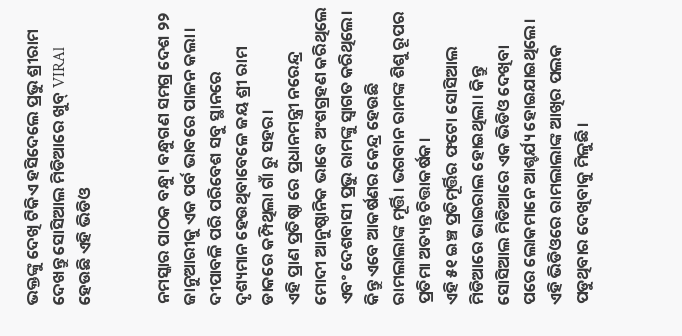ଭକ୍ତଙ୍କୁ ଦେଖି ଟିକିଏ ହସିଦେଲେ ପ୍ରଭୁ ଶ୍ରୀରାମ ଦେଖନ୍ତୁ ସୋସିଆଲ ମିଡିଆରେ ଖୁବ୍ VIRAl ହେଉଛି ଏହି ଭିଡିଓ


ନମସ୍କାର ପାଠକ ବନ୍ଧୁ। ବନ୍ଧୁଗଣ ସମଗ୍ର ଦେଶ ୨୨ ଜାନୁଆରୀକୁ ଏକ ପର୍ବ ଭାବରେ ପାଳନ କଲା। ଦୀପାବଳି ପରି ପରିବେଶ ସବୁ ସ୍ଥାନରେ ଦୃଶ୍ୟମାନ ହେଉଥିବାବେଳେ ଜୟ ଶ୍ରୀ ରାମ ଡାକରେ କମ୍ପିଥିଲା ଗାଁ ରୁ ସହର।
ଏହି ପ୍ରାଣ ପ୍ରତିଷ୍ଠା ରେ ପ୍ରଧାନମନ୍ତ୍ରୀ ନରେନ୍ଦ୍ର ମୋଦୀ ଆନୁଷ୍ଠାନିକ ଭାବେ ଅଂଶଗ୍ରହଣ କରିଥିଲେ ଏବଂ ଦେଶବାସୀ ପ୍ରଭୁ ରାମଙ୍କୁ ସ୍ୱାଗତ କରିଥିଲେ। କିନ୍ତୁ ଏବେ ଆକର୍ଷଣର କେନ୍ଦ୍ର ହେଉଛି ରାମଲାଲାଙ୍କ ମୂର୍ତ୍ତି। ଭଗବାନ ରାମଙ୍କ ଶିଶୁ ରୂପର ପ୍ରତିମା ଅତ୍ୟନ୍ତ ଚିତ୍ତାକର୍ଷକ।
ଏହି ୫୧ ଇଞ୍ଚ ପ୍ରତିମୂର୍ତ୍ତିର ଫଟୋ ସୋସିଆଲ ମିଡିଆରେ ଭାଇରାଲ ହୋଇଥିଲା। କିନ୍ତୁ ସୋସିଆଲ ମିଡିଆରେ ଏକ ଭିଡିଓ ଦେଖିବା ପରେ ଲୋକମାନେ ଆଶ୍ଚର୍ଯ୍ୟ ହୋଇଯାଇଥିଲେ। ଏହି ଭିଡିଓରେ ରାମଲାଲାଙ୍କ ଆଖିର ପଲକ ପଡୁଥିବାର ଦେଖିବାକୁ ମିଳୁଛି।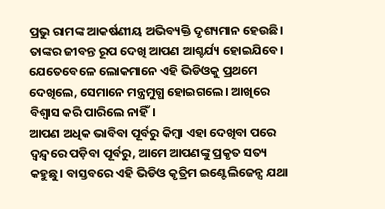ପ୍ରଭୁ ରାମଙ୍କ ଆକର୍ଷଣୀୟ ଅଭିବ୍ୟକ୍ତି ଦୃଶ୍ୟମାନ ହେଉଛି। ତାଙ୍କର ଜୀବନ୍ତ ରୂପ ଦେଖି ଆପଣ ଆଶ୍ଚର୍ଯ୍ୟ ହୋଇଯିବେ। ଯେତେବେଳେ ଲୋକମାନେ ଏହି ଭିଡିଓକୁ ପ୍ରଥମେ ଦେଖିଲେ, ସେମାନେ ମନ୍ତ୍ରମୁଗ୍ଧ ହୋଇଗଲେ। ଆଖିରେ ବିଶ୍ୱାସ କରି ପାରିଲେ ନାହିଁ।
ଆପଣ ଅଧିକ ଭାବିବା ପୂର୍ବରୁ କିମ୍ବା ଏହା ଦେଖିବା ପରେ ଦ୍ୱନ୍ଦ୍ୱରେ ପଡ଼ିବା ପୂର୍ବରୁ, ଆମେ ଆପଣଙ୍କୁ ପ୍ରକୃତ ସତ୍ୟ କହୁଛୁ। ବାସ୍ତବରେ ଏହି ଭିଡିଓ କୃତ୍ରିମ ଇଣ୍ଟେଲିଜେନ୍ସ ଯଥା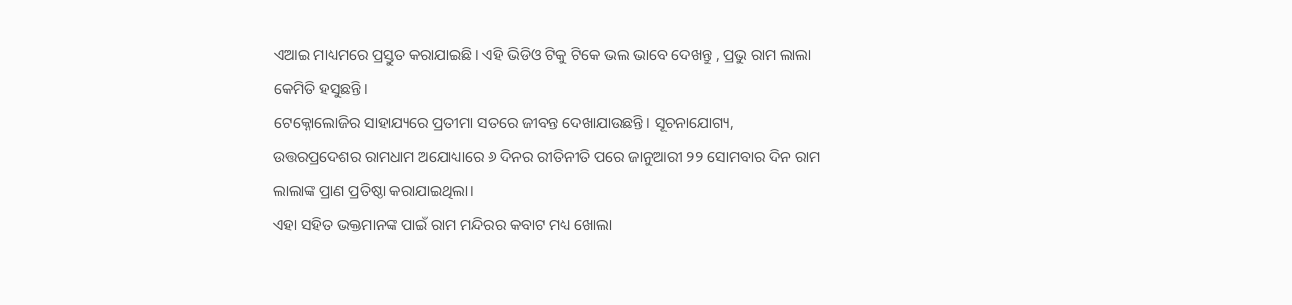ଏଆଇ ମାଧ୍ୟମରେ ପ୍ରସ୍ତୁତ କରାଯାଇଛି। ଏହି ଭିଡିଓ ଟିକୁ ଟିକେ ଭଲ ଭାବେ ଦେଖନ୍ତୁ , ପ୍ରଭୁ ରାମ ଲାଲା କେମିତି ହସୁଛନ୍ତି।
ଟେକ୍ନୋଲୋଜିର ସାହାଯ୍ୟରେ ପ୍ରତୀମା ସତରେ ଜୀବନ୍ତ ଦେଖାଯାଉଛନ୍ତି। ସୂଚନାଯୋଗ୍ୟ, ଉତ୍ତରପ୍ରଦେଶର ରାମଧାମ ଅଯୋଧ୍ୟାରେ ୬ ଦିନର ରୀତିନୀତି ପରେ ଜାନୁଆରୀ ୨୨ ସୋମବାର ଦିନ ରାମ ଲାଲାଙ୍କ ପ୍ରାଣ ପ୍ରତିଷ୍ଠା କରାଯାଇଥିଲା।
ଏହା ସହିତ ଭକ୍ତମାନଙ୍କ ପାଇଁ ରାମ ମନ୍ଦିରର କବାଟ ମଧ୍ୟ ଖୋଲା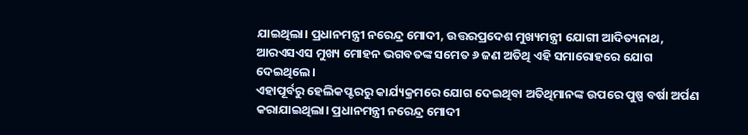ଯାଇଥିଲା। ପ୍ରଧାନମନ୍ତ୍ରୀ ନରେନ୍ଦ୍ର ମୋଦୀ, ଉତ୍ତରପ୍ରଦେଶ ମୁଖ୍ୟମନ୍ତ୍ରୀ ଯୋଗୀ ଆଦିତ୍ୟନାଥ, ଆରଏସଏସ ମୁଖ୍ୟ ମୋହନ ଭଗବତଙ୍କ ସମେତ ୬ ଜଣ ଅତିଥି ଏହି ସମାରୋହରେ ଯୋଗ ଦେଇଥିଲେ।
ଏହାପୂର୍ବରୁ ହେଲିକପ୍ଟରରୁ କାର୍ଯ୍ୟକ୍ରମରେ ଯୋଗ ଦେଇଥିବା ଅତିଥିମାନଙ୍କ ଉପରେ ପୁଷ୍ପ ବର୍ଷା ଅର୍ପଣ କରାଯାଇଥିଲା। ପ୍ରଧାନମନ୍ତ୍ରୀ ନରେନ୍ଦ୍ର ମୋଦୀ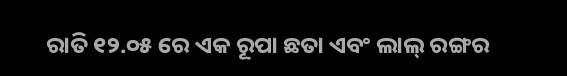ରାତି ୧୨.୦୫ ରେ ଏକ ରୂପା ଛତା ଏବଂ ଲାଲ୍ ରଙ୍ଗର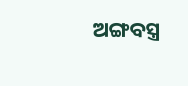ଅଙ୍ଗବସ୍ତ୍ର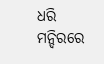ଧରି ମନ୍ଦିରରେ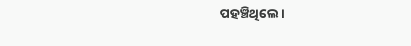ପହଞ୍ଚିଥିଲେ।